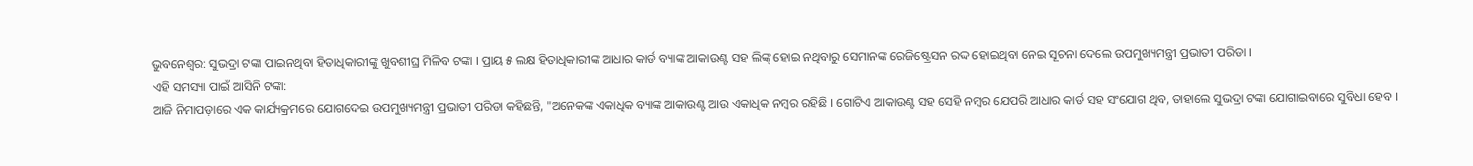ଭୁବନେଶ୍ବର: ସୁଭଦ୍ରା ଟଙ୍କା ପାଇନଥିବା ହିତାଧିକାରୀଙ୍କୁ ଖୁବଶୀଘ୍ର ମିଳିବ ଟଙ୍କା । ପ୍ରାୟ ୫ ଲକ୍ଷ ହିତାଧିକାରୀଙ୍କ ଆଧାର କାର୍ଡ ବ୍ୟାଙ୍କ ଆକାଉଣ୍ଟ ସହ ଲିଙ୍କ୍ ହୋଇ ନଥିବାରୁ ସେମାନଙ୍କ ରେଜିଷ୍ଟ୍ରେସନ ରଦ୍ଦ ହୋଇଥିବା ନେଇ ସୂଚନା ଦେଲେ ଉପମୁଖ୍ୟମନ୍ତ୍ରୀ ପ୍ରଭାତୀ ପରିଡା ।
ଏହି ସମସ୍ୟା ପାଇଁ ଆସିନି ଟଙ୍କା:
ଆଜି ନିମାପଡ଼ାରେ ଏକ କାର୍ଯ୍ୟକ୍ରମରେ ଯୋଗଦେଇ ଉପମୁଖ୍ୟମନ୍ତ୍ରୀ ପ୍ରଭାତୀ ପରିଡା କହିଛନ୍ତି, "ଅନେକଙ୍କ ଏକାଧିକ ବ୍ୟାଙ୍କ ଆକାଉଣ୍ଟ ଆଉ ଏକାଧିକ ନମ୍ବର ରହିଛି । ଗୋଟିଏ ଆକାଉଣ୍ଟ ସହ ସେହି ନମ୍ବର ଯେପରି ଆଧାର କାର୍ଡ ସହ ସଂଯୋଗ ଥିବ, ତାହାଲେ ସୁଭଦ୍ରା ଟଙ୍କା ଯୋଗାଇବାରେ ସୁବିଧା ହେବ ।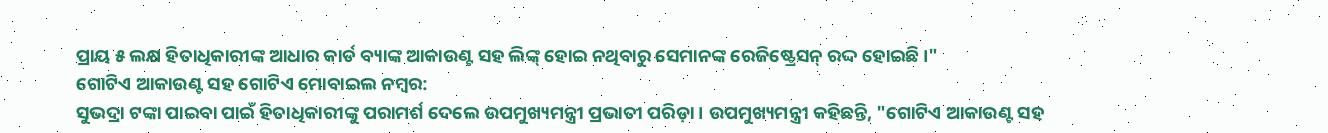ପ୍ରାୟ ୫ ଲକ୍ଷ ହିତାଧିକାରୀଙ୍କ ଆଧାର କାର୍ଡ ବ୍ୟାଙ୍କ ଆକାଉଣ୍ଟ ସହ ଲିଙ୍କ୍ ହୋଇ ନଥିବାରୁ ସେମାନଙ୍କ ରେଜିଷ୍ଟ୍ରେସନ୍ ରଦ୍ଦ ହୋଇଛି ।"
ଗୋଟିଏ ଆକାଉଣ୍ଟ ସହ ଗୋଟିଏ ମୋବାଇଲ ନମ୍ବର:
ସୁଭଦ୍ରା ଟଙ୍କା ପାଇବା ପାଇଁ ହିତାଧିକାରୀଙ୍କୁ ପରାମର୍ଶ ଦେଲେ ଉପମୁଖ୍ୟମନ୍ତ୍ରୀ ପ୍ରଭାତୀ ପରିଡ଼ା । ଉପମୁଖ୍ୟମନ୍ତ୍ରୀ କହିଛନ୍ତି, "ଗୋଟିଏ ଆକାଉଣ୍ଟ ସହ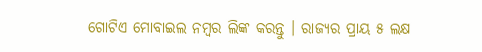ଗୋଟିଏ ମୋବାଇଲ ନମ୍ବର ଲିଙ୍କ କରନ୍ତୁ । ରାଜ୍ୟର ପ୍ରାୟ ୫ ଲକ୍ଷ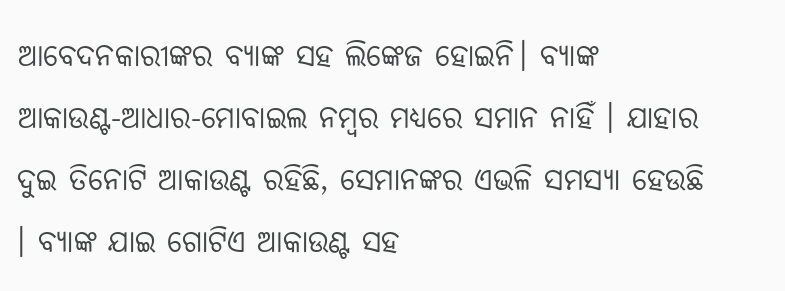ଆବେଦନକାରୀଙ୍କର ବ୍ୟାଙ୍କ ସହ ଲିଙ୍କେଜ ହୋଇନି। ବ୍ୟାଙ୍କ ଆକାଉଣ୍ଟ-ଆଧାର-ମୋବାଇଲ ନମ୍ବର ମଧ୍ୟରେ ସମାନ ନାହିଁ । ଯାହାର ଦୁଇ ତିନୋଟି ଆକାଉଣ୍ଟ ରହିଛି, ସେମାନଙ୍କର ଏଭଳି ସମସ୍ୟା ହେଉଛି । ବ୍ୟାଙ୍କ ଯାଇ ଗୋଟିଏ ଆକାଉଣ୍ଟ ସହ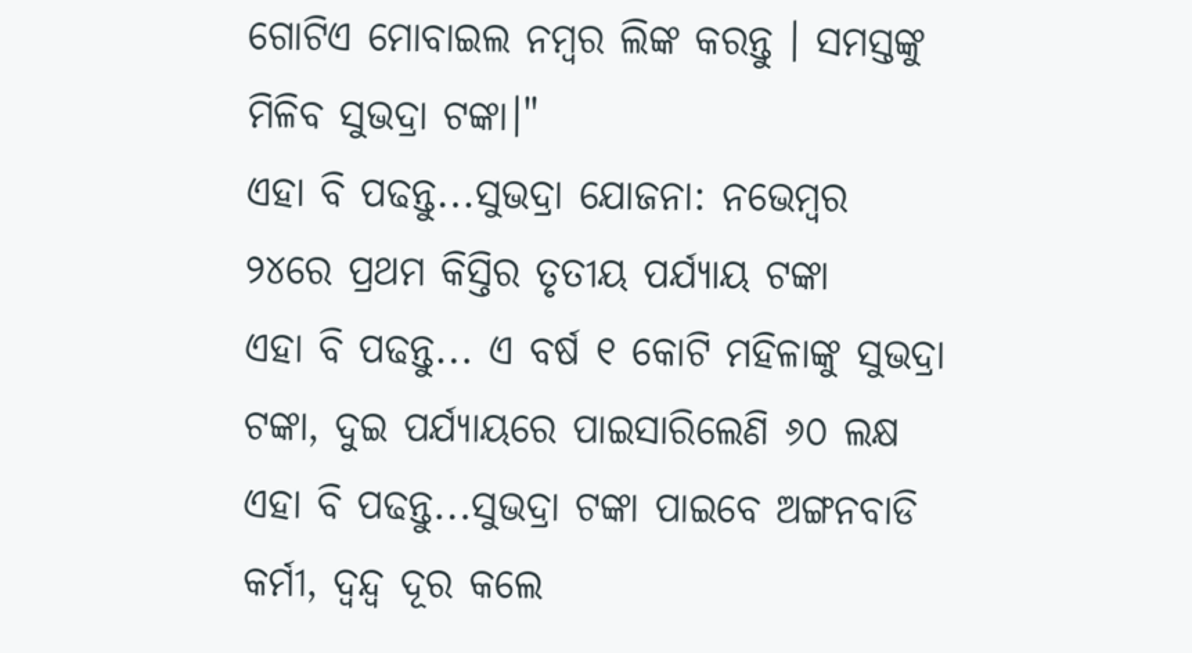ଗୋଟିଏ ମୋବାଇଲ ନମ୍ବର ଲିଙ୍କ କରନ୍ତୁ । ସମସ୍ତଙ୍କୁ ମିଳିବ ସୁଭଦ୍ରା ଟଙ୍କା।"
ଏହା ବି ପଢନ୍ତୁ...ସୁଭଦ୍ରା ଯୋଜନା: ନଭେମ୍ବର ୨୪ରେ ପ୍ରଥମ କିସ୍ତିର ତୃତୀୟ ପର୍ଯ୍ୟାୟ ଟଙ୍କା
ଏହା ବି ପଢନ୍ତୁ... ଏ ବର୍ଷ ୧ କୋଟି ମହିଳାଙ୍କୁ ସୁଭଦ୍ରା ଟଙ୍କା, ଦୁଇ ପର୍ଯ୍ୟାୟରେ ପାଇସାରିଲେଣି ୬୦ ଲକ୍ଷ
ଏହା ବି ପଢନ୍ତୁ...ସୁଭଦ୍ରା ଟଙ୍କା ପାଇବେ ଅଙ୍ଗନବାଡି କର୍ମୀ, ଦ୍ୱନ୍ଦ୍ୱ ଦୂର କଲେ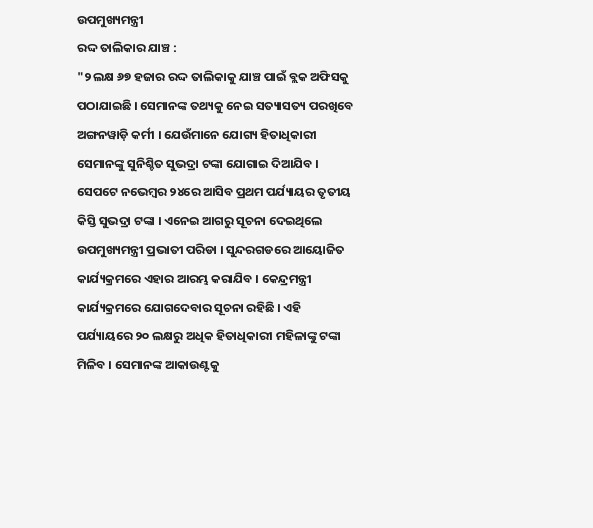ଉପମୁଖ୍ୟମନ୍ତ୍ରୀ
ରଦ୍ଦ ତାଲିକାର ଯାଞ୍ଚ :
"୨ ଲକ୍ଷ ୬୭ ହଜାର ରଦ୍ଦ ତାଲିକାକୁ ଯାଞ୍ଚ ପାଇଁ ବ୍ଲକ ଅଫିସକୁ ପଠାଯାଇଛି । ସେମାନଙ୍କ ତଥ୍ୟକୁ ନେଇ ସତ୍ୟାସତ୍ୟ ପରଖିବେ ଅଙ୍ଗନୱାଡ଼ି କର୍ମୀ । ଯେଉଁମାନେ ଯୋଗ୍ୟ ହିତାଧିକାରୀ ସେମାନଙ୍କୁ ସୁନିଶ୍ଚିତ ସୁଭଦ୍ରା ଟଙ୍କା ଯୋଗାଇ ଦିଆଯିବ । ସେପଟେ ନଭେମ୍ବର ୨୪ରେ ଆସିବ ପ୍ରଥମ ପର୍ଯ୍ୟାୟର ତୃତୀୟ କିସ୍ତି ସୁଭଦ୍ରା ଟଙ୍କା । ଏନେଇ ଆଗରୁ ସୂଚନା ଦେଇଥିଲେ ଉପମୁଖ୍ୟମନ୍ତ୍ରୀ ପ୍ରଭାତୀ ପରିଡା । ସୁନ୍ଦରଗଡରେ ଆୟୋଜିତ କାର୍ଯ୍ୟକ୍ରମରେ ଏହାର ଆରମ୍ଭ କରାଯିବ । କେନ୍ଦ୍ରମନ୍ତ୍ରୀ କାର୍ଯ୍ୟକ୍ରମରେ ଯୋଗଦେବାର ସୂଚନା ରହିଛି । ଏହି ପର୍ଯ୍ୟାୟରେ ୨୦ ଲକ୍ଷରୁ ଅଧିକ ହିତାଧିକାରୀ ମହିଳାଙ୍କୁ ଟଙ୍କା ମିଳିବ । ସେମାନଙ୍କ ଆକାଉଣ୍ଟକୁ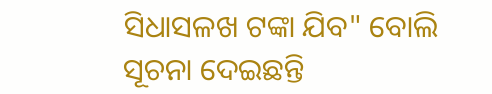ସିଧାସଳଖ ଟଙ୍କା ଯିବ" ବୋଲି ସୂଚନା ଦେଇଛନ୍ତି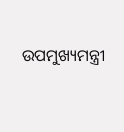ଉପମୁଖ୍ୟମନ୍ତ୍ରୀ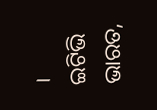।
ଇଟିଭି ଭାରତ,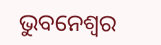ଭୁବନେଶ୍ବର